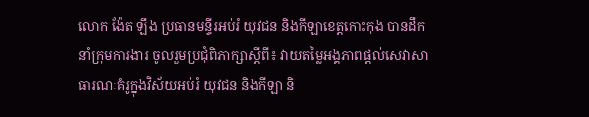លោក ង៉ែត ឡឹង ប្រធានមន្ទីរអប់រំ យុវជន និងកីឡាខេត្តកោះកុង បានដឹកនាំក្រុមការងារ ចូលរួមប្រជុំពិភាក្សាស្តីពី៖ វាយតម្លៃអង្គភាពផ្តល់សេវាសាធារណៈគំរូក្នុងវិស័យអប់រំ យុវជន និងកីឡា និ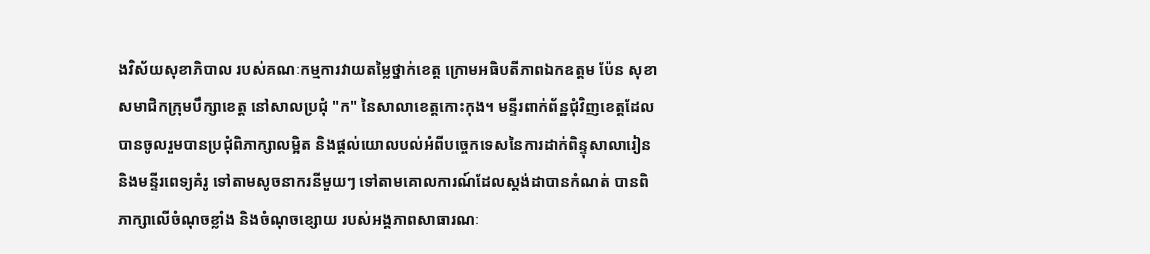ងវិស័យសុខាភិបាល របស់គណៈកម្មការវាយតម្លៃថ្នាក់ខេត្ត ក្រោមអធិបតីភាពឯកឧត្តម ប៉ែន សុខា សមាជិកក្រុមបឹក្សាខេត្ត នៅសាលប្រជុំ "ក" នៃសាលាខេត្តកោះកុង។ មន្ទីរពាក់ព័ន្ឋជុំវិញខេត្តដែលបានចូលរួមបានប្រជុំពិភាក្សាលម្អិត និងផ្តល់យោលបល់អំពីបច្ចេកទេសនៃការដាក់ពិន្ទុសាលារៀន និងមន្ទីរពេទ្យគំរូ ទៅតាមសូចនាករនីមួយៗ ទៅតាមគោលការណ៍ដែលស្តង់ដាបានកំណត់ បានពិភាក្សាលើចំណុចខ្លាំង និងចំណុចខ្សោយ របស់អង្គភាពសាធារណៈ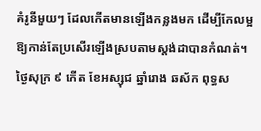គំរូនីមួយៗ ដែលកើតមានឡើងកន្លងមក ដើម្បីកែលម្អឱ្យកាន់តែប្រសើរឡើងស្របតាមស្តង់ដាបានកំណត់។
ថ្ងៃសុក្រ ៩ កើត ខែអស្សុជ ឆ្នាំរោង ឆស័ក ពុទ្ធស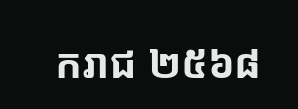ករាជ ២៥៦៨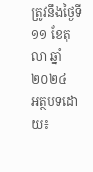ត្រូវនឹងថ្ងៃទី១១ ខែតុលា ឆ្នាំ២០២៤
អត្ថបទដោយ៖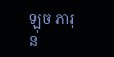ឡុច ភារុន